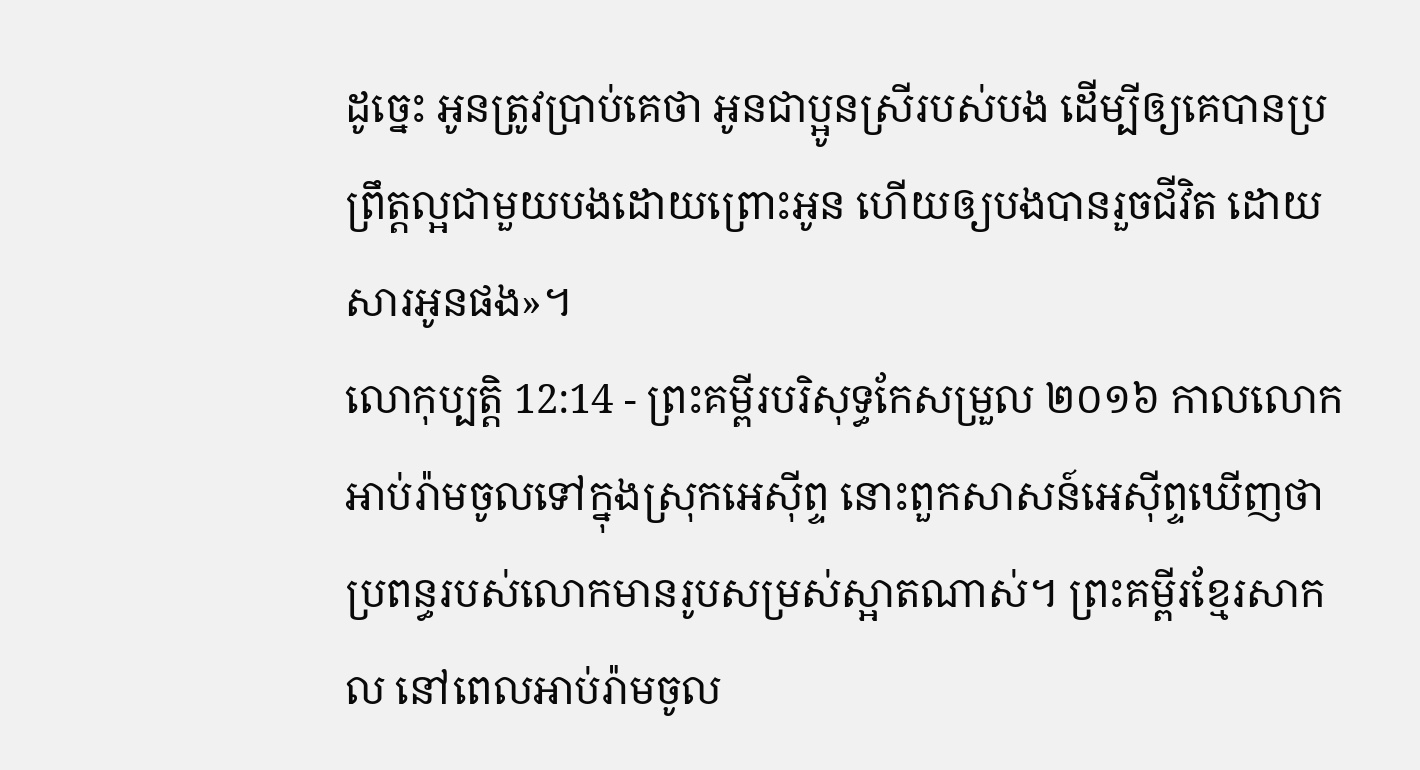ដូច្នេះ អូនត្រូវប្រាប់គេថា អូនជាប្អូនស្រីរបស់បង ដើម្បីឲ្យគេបានប្រព្រឹត្តល្អជាមួយបងដោយព្រោះអូន ហើយឲ្យបងបានរួចជីវិត ដោយសារអូនផង»។
លោកុប្បត្តិ 12:14 - ព្រះគម្ពីរបរិសុទ្ធកែសម្រួល ២០១៦ កាលលោកអាប់រ៉ាមចូលទៅក្នុងស្រុកអេស៊ីព្ទ នោះពួកសាសន៍អេស៊ីព្ទឃើញថា ប្រពន្ធរបស់លោកមានរូបសម្រស់ស្អាតណាស់។ ព្រះគម្ពីរខ្មែរសាកល នៅពេលអាប់រ៉ាមចូល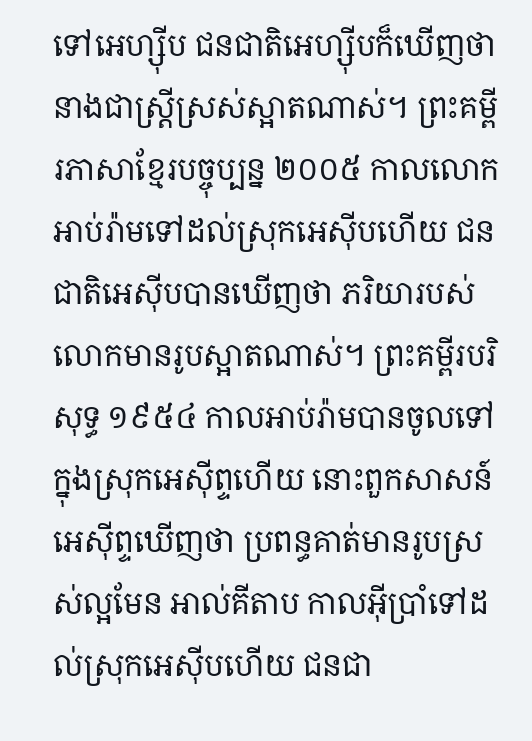ទៅអេហ្ស៊ីប ជនជាតិអេហ្ស៊ីបក៏ឃើញថានាងជាស្ត្រីស្រស់ស្អាតណាស់។ ព្រះគម្ពីរភាសាខ្មែរបច្ចុប្បន្ន ២០០៥ កាលលោកអាប់រ៉ាមទៅដល់ស្រុកអេស៊ីបហើយ ជនជាតិអេស៊ីបបានឃើញថា ភរិយារបស់លោកមានរូបស្អាតណាស់។ ព្រះគម្ពីរបរិសុទ្ធ ១៩៥៤ កាលអាប់រ៉ាមបានចូលទៅក្នុងស្រុកអេស៊ីព្ទហើយ នោះពួកសាសន៍អេស៊ីព្ទឃើញថា ប្រពន្ធគាត់មានរូបស្រស់ល្អមែន អាល់គីតាប កាលអ៊ីប្រាំទៅដល់ស្រុកអេស៊ីបហើយ ជនជា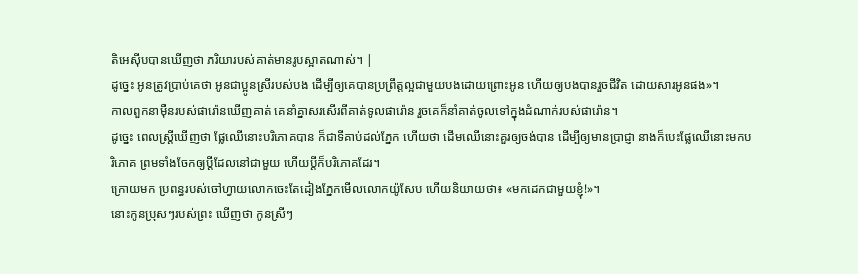តិអេស៊ីបបានឃើញថា ភរិយារបស់គាត់មានរូបស្អាតណាស់។ |
ដូច្នេះ អូនត្រូវប្រាប់គេថា អូនជាប្អូនស្រីរបស់បង ដើម្បីឲ្យគេបានប្រព្រឹត្តល្អជាមួយបងដោយព្រោះអូន ហើយឲ្យបងបានរួចជីវិត ដោយសារអូនផង»។
កាលពួកនាម៉ឺនរបស់ផារ៉ោនឃើញគាត់ គេនាំគ្នាសរសើរពីគាត់ទូលផារ៉ោន រួចគេក៏នាំគាត់ចូលទៅក្នុងដំណាក់របស់ផារ៉ោន។
ដូច្នេះ ពេលស្ត្រីឃើញថា ផ្លែឈើនោះបរិភោគបាន ក៏ជាទីគាប់ដល់ភ្នែក ហើយថា ដើមឈើនោះគួរឲ្យចង់បាន ដើម្បីឲ្យមានប្រាជ្ញា នាងក៏បេះផ្លែឈើនោះមកបរិភោគ ព្រមទាំងចែកឲ្យប្តីដែលនៅជាមួយ ហើយប្តីក៏បរិភោគដែរ។
ក្រោយមក ប្រពន្ធរបស់ចៅហ្វាយលោកចេះតែដៀងភ្នែកមើលលោកយ៉ូសែប ហើយនិយាយថា៖ «មកដេកជាមួយខ្ញុំ!»។
នោះកូនប្រុសៗរបស់ព្រះ ឃើញថា កូនស្រីៗ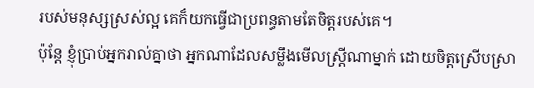របស់មនុស្សស្រស់ល្អ គេក៏យកធ្វើជាប្រពន្ធតាមតែចិត្តរបស់គេ។
ប៉ុន្តែ ខ្ញុំប្រាប់អ្នករាល់គ្នាថា អ្នកណាដែលសម្លឹងមើលស្ត្រីណាម្នាក់ ដោយចិត្តស្រើបស្រា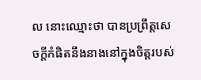ល នោះឈ្មោះថា បានប្រព្រឹត្តសេចក្តីកំផិតនឹងនាងនៅក្នុងចិត្តរបស់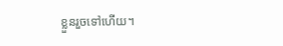ខ្លួនរួចទៅហើយ។